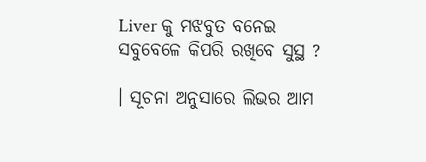Liver କୁ ମଝବୁତ ବନେଇ ସବୁବେଳେ କିପରି ରଖିବେ ସୁସ୍ଥ ?

। ସୂଚନା ଅନୁସାରେ ଲିଭର ଆମ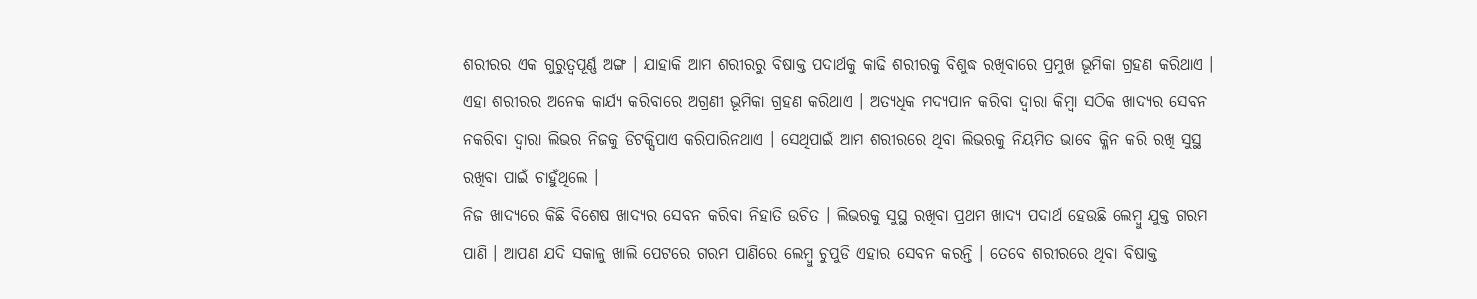ଶରୀରର ଏକ ଗୁରୁତ୍ଵପୂର୍ଣ୍ଣ ଅଙ୍ଗ । ଯାହାକି ଆମ ଶରୀରରୁ ବିଷାକ୍ତ ପଦାର୍ଥକୁ କାଢି ଶରୀରକୁ ବିଶୁଦ୍ଧ ରଖିବାରେ ପ୍ରମୁଖ ଭୂମିକା ଗ୍ରହଣ କରିଥାଏ । ଏହା ଶରୀରର ଅନେକ କାର୍ଯ୍ୟ କରିବାରେ ଅଗ୍ରଣୀ ଭୂମିକା ଗ୍ରହଣ କରିଥାଏ । ଅତ୍ୟଧିକ ମଦ୍ୟପାନ କରିବା ଦ୍ଵାରା କିମ୍ବା ସଠିକ ଖାଦ୍ଯର ସେବନ ନକରିବା ଦ୍ଵାରା ଲିଭର ନିଜକୁ ଡିଟକ୍ସିପାଏ କରିପାରିନଥାଏ । ସେଥିପାଇଁ ଆମ ଶରୀରରେ ଥିବା ଲିଭରକୁ ନିୟମିତ ଭାବେ କ୍ଳିନ କରି ରଖି ସୁସ୍ଥ ରଖିବା ପାଇଁ ଚାହୁଁଥିଲେ ।
ନିଜ ଖାଦ୍ୟରେ କିଛି ବିଶେଷ ଖାଦ୍ୟର ସେବନ କରିବା ନିହାତି ଉଚିତ । ଲିଭରକୁ ସୁସ୍ଥ ରଖିବା ପ୍ରଥମ ଖାଦ୍ୟ ପଦାର୍ଥ ହେଉଛି ଲେମ୍ବୁ ଯୁକ୍ତ ଗରମ ପାଣି । ଆପଣ ଯଦି ସକାଳୁ ଖାଲି ପେଟରେ ଗରମ ପାଣିରେ ଲେମ୍ବୁ ଚୁପୁଡି ଏହାର ସେବନ କରନ୍ତି । ତେବେ ଶରୀରରେ ଥିବା ବିଷାକ୍ତ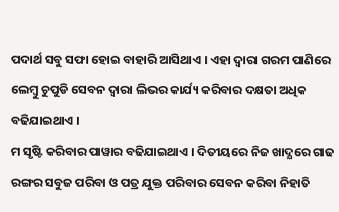ପଦାର୍ଥ ସବୁ ସଫା ହୋଇ ବାହାରି ଆସିଥାଏ । ଏହା ଦ୍ଵାରା ଗରମ ପାଣିରେ ଲେମ୍ବୁ ଚୁପୁଡି ସେବନ ଦ୍ଵାରା ଲିଭର କାର୍ଯ୍ୟ କରିବାର ଦକ୍ଷତା ଅଧିକ ବଢିଯାଇଥାଏ ।
ମ ସୃଷ୍ଟି କରିବାର ପାୱାର ବଢିଯାଇଥାଏ । ଦିତୀୟରେ ନିଜ ଖାଦ୍ଯରେ ଗାଢ ରଙ୍ଗର ସବୁଜ ପରିବା ଓ ପତ୍ର ଯୁକ୍ତ ପରିବାର ସେବନ କରିବା ନିହାତି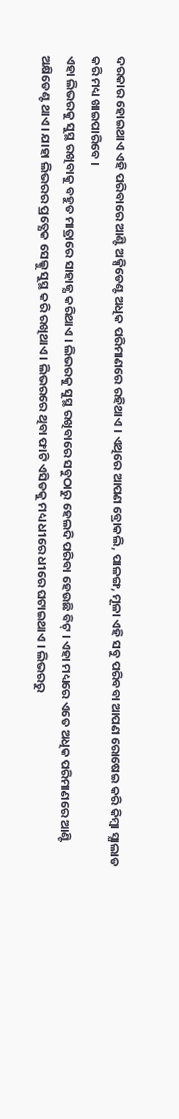ଦରକାର ହୋଇଥାଏ ଏହି ପରିବାରେ ଆଣ୍ଟି ଅକ୍ସିଡେଣ୍ଟ ଅଧିକ ପରିମାଣରେ ରହିଥାଏ । ଏଥିରେ ଆପଣ ବ୍ରୋକଲି, ପାଳଙ୍ଗ, ମୂଳା ଏହି ସବୁ ପରିବବା ଆପଣ ରୋଷେଇ କରି କିମ୍ବା ସ୍ଯାଲାଡ କରି ମଧ୍ୟ ଖାଇପାରିବେ ।
ଏହା ଲିଭରକୁ ସୁସ୍ଥ ରଖିବାକୁ ବହୁତ ମାତ୍ରାରେ ସାହାଜ୍ଯ କରିଥାଏ । ଲିଭରକୁ ସୁସ୍ଥ ରଖିବାରେ ସବୁଠାରୁ ହେଲଦି ପରିବା ହେଉଛି ବିଟ୍ । ଏହା ମଧ୍ୟରେ ଏତେ ଅଧିକ ପରିମାଣରେ ଆଣ୍ଟି ଅକ୍ଷିଡେଣ୍ଟ ଥାଏ । ଯାହା ଲିଭରର ପ୍ରତ୍ଯେକ ସେଲ୍କୁ ସୁସ୍ଥ କରି ରଖିଥାଏ । ଲିଭରରେ ଥିବା ଫାଟି ଏସିଡକୁ ମଧ୍ୟ ଧୀରେ ଧୀରେ ଘଟାଇଥାଏ । ଲିଭରରୁ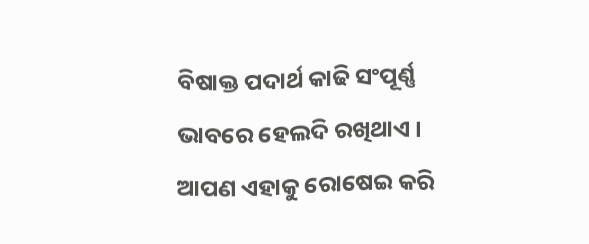ବିଷାକ୍ତ ପଦାର୍ଥ କାଢି ସଂପୂର୍ଣ୍ଣ ଭାବରେ ହେଲଦି ରଖିଥାଏ ।
ଆପଣ ଏହାକୁ ରୋଷେଇ କରି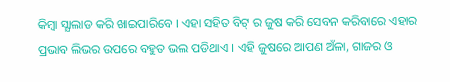କିମ୍ବା ସ୍ଯାଲାଡ କରି ଖାଇପାରିବେ । ଏହା ସହିତ ବିଟ୍ ର ଜୁଷ କରି ସେବନ କରିବାରେ ଏହାର ପ୍ରଭାବ ଲିଭର ଉପରେ ବହୁତ ଭଲ ପଡିଥାଏ । ଏହି ଜୁଷରେ ଆପଣ ଅଁଳା, ଗାଜର ଓ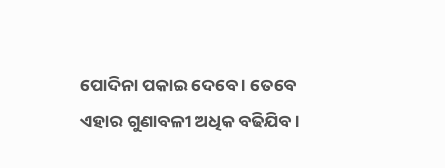ପୋଦିନା ପକାଇ ଦେବେ । ତେବେ ଏହାର ଗୁଣାବଳୀ ଅଧିକ ବଢିଯିବ ।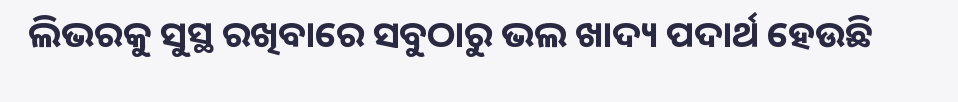ଲିଭରକୁ ସୁସ୍ଥ ରଖିବାରେ ସବୁଠାରୁ ଭଲ ଖାଦ୍ୟ ପଦାର୍ଥ ହେଉଛି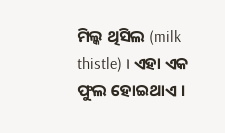ମିଲ୍କ ଥିସିଲ (milk thistle) । ଏହା ଏକ ଫୁଲ ହୋଇଥାଏ ।